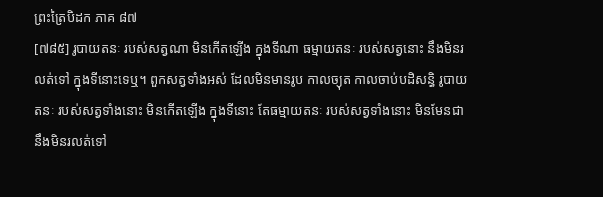ព្រះត្រៃបិដក ភាគ ៨៧
[៧៨៥] រូបាយតនៈ របស់សត្វណា មិនកើតឡើង ក្នុងទីណា ធម្មាយតនៈ របស់សត្វនោះ នឹងមិនរលត់ទៅ ក្នុងទីនោះទេឬ។ ពួកសត្វទាំងអស់ ដែលមិនមានរូប កាលច្យុត កាលចាប់បដិសន្ធិ រូបាយតនៈ របស់សត្វទាំងនោះ មិនកើតឡើង ក្នុងទីនោះ តែធម្មាយតនៈ របស់សត្វទាំងនោះ មិនមែនជានឹងមិនរលត់ទៅ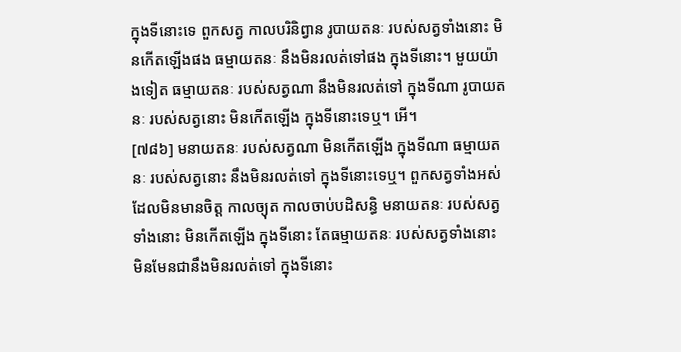ក្នុងទីនោះទេ ពួកសត្វ កាលបរិនិព្វាន រូបាយតនៈ របស់សត្វទាំងនោះ មិនកើតឡើងផង ធម្មាយតនៈ នឹងមិនរលត់ទៅផង ក្នុងទីនោះ។ មួយយ៉ាងទៀត ធម្មាយតនៈ របស់សត្វណា នឹងមិនរលត់ទៅ ក្នុងទីណា រូបាយតនៈ របស់សត្វនោះ មិនកើតឡើង ក្នុងទីនោះទេឬ។ អើ។
[៧៨៦] មនាយតនៈ របស់សត្វណា មិនកើតឡើង ក្នុងទីណា ធម្មាយតនៈ របស់សត្វនោះ នឹងមិនរលត់ទៅ ក្នុងទីនោះទេឬ។ ពួកសត្វទាំងអស់ ដែលមិនមានចិត្ត កាលច្យុត កាលចាប់បដិសន្ធិ មនាយតនៈ របស់សត្វទាំងនោះ មិនកើតឡើង ក្នុងទីនោះ តែធម្មាយតនៈ របស់សត្វទាំងនោះ មិនមែនជានឹងមិនរលត់ទៅ ក្នុងទីនោះ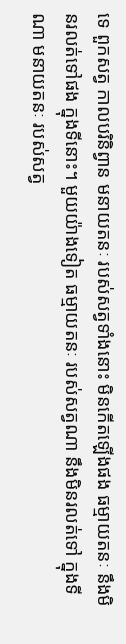ទេ ពួកសត្វ កាលបរិនិព្វាន មនាយតនៈ របស់សត្វទាំងនោះ មិនកើតឡើងផង ធម្មាយតនៈ នឹងមិនរលត់ទៅផង ក្នុងទីនោះ។ មួយយ៉ាងទៀត ធម្មាយតនៈ របស់សត្វណា នឹងមិនរលត់ទៅ ក្នុងទីណា មនាយតនៈ របស់សត្វ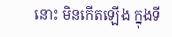នោះ មិនកើតឡើង ក្នុងទី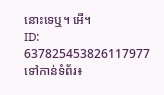នោះទេឬ។ អើ។
ID: 637825453826117977
ទៅកាន់ទំព័រ៖